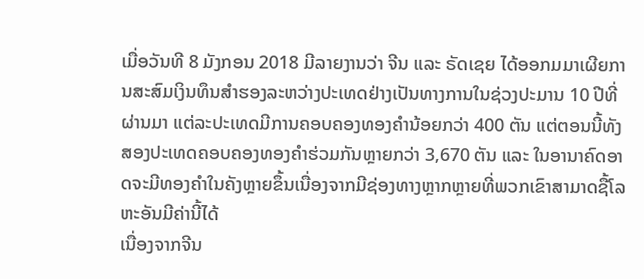ເມື່ອວັນທີ 8 ມັງກອນ 2018 ມີລາຍງານວ່າ ຈີນ ແລະ ຣັດເຊຍ ໄດ້ອອກມມາເຜີຍການສະສົມເງິນທຶນສຳຮອງລະຫວ່າງປະເທດຢ່າງເປັນທາງການໃນຊ່ວງປະມານ 10 ປີທີ່ຜ່ານມາ ແຕ່ລະປະເທດມີການຄອບຄອງທອງຄຳນ້ອຍກວ່າ 400 ຕັນ ແຕ່ຕອນນີ້ທັງສອງປະເທດຄອບຄອງທອງຄຳຮ່ວມກັນຫຼາຍກວ່າ 3,670 ຕັນ ແລະ ໃນອານາຄົດອາດຈະມີທອງຄຳໃນຄັງຫຼາຍຂຶ້ນເນື່ອງຈາກມີຊ່ອງທາງຫຼາກຫຼາຍທີ່ພວກເຂົາສາມາດຊື້ໂລຫະອັນມີຄ່ານີ້ໄດ້
ເນື່ອງຈາກຈີນ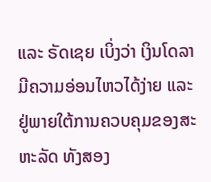ແລະ ຣັດເຊຍ ເບິ່ງວ່າ ເງິນໂດລາມີຄວາມອ່ອນໄຫວໄດ້ງ່າຍ ແລະ ຢູ່ພາຍໃຕ້ການຄວບຄຸມຂອງສະຫະລັດ ທັງສອງ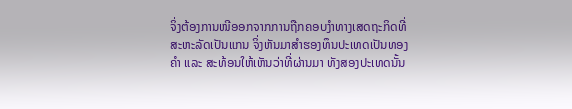ຈິ່ງຕ້ອງການໜີອອກຈາກການຖືກຄອບງຳທາງເສດຖະກິດທີ່ສະຫະລັດເປັນແກນ ຈິ່ງຫັນມາສຳຮອງທຶນປະເທດເປັນທອງຄຳ ແລະ ສະທ້ອນໃຫ້ເຫັນວ່າທີ່ຜ່ານມາ ທັງສອງປະເທດນັ້ນ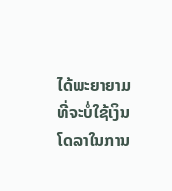ໄດ້ພະຍາຍາມທີ່ຈະບໍ່ໃຊ້ເງິນໂດລາໃນການ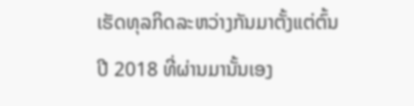ເຮັດທຸລກິດລະຫວ່າງກັນມາຕັ້ງແຕ່ຕົ້ນປີ 2018 ທີ່ຜ່ານມານັ້ນເອງ